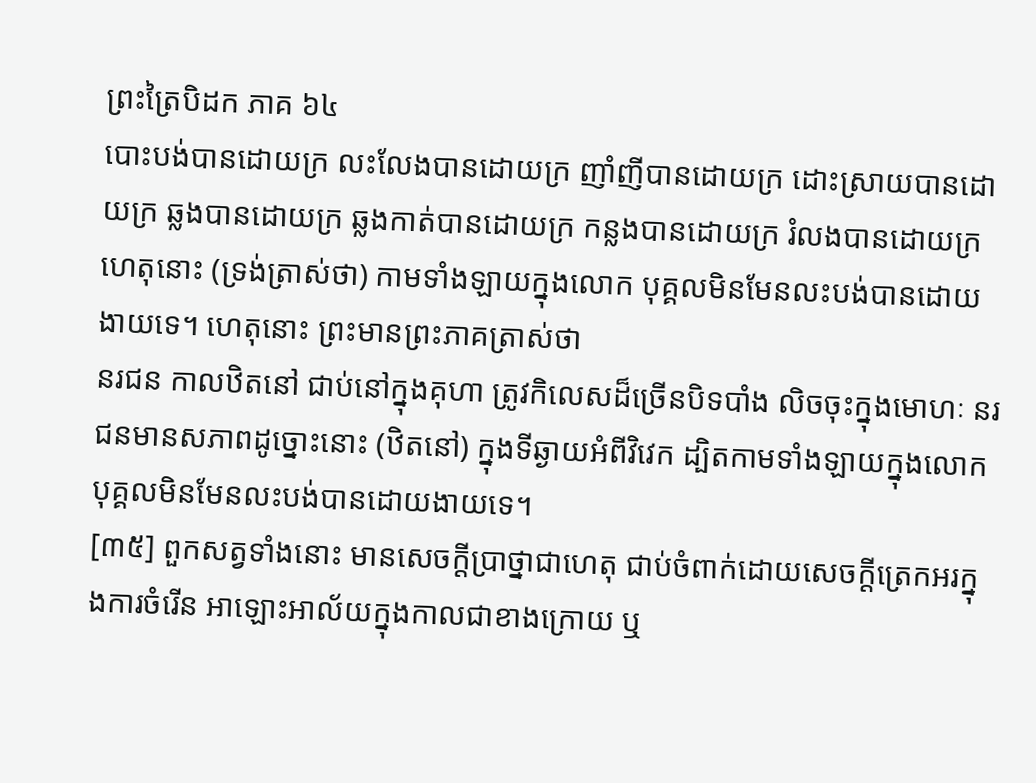ព្រះត្រៃបិដក ភាគ ៦៤
បោះបង់បានដោយក្រ លះលែងបានដោយក្រ ញាំញីបានដោយក្រ ដោះស្រាយបានដោយក្រ ឆ្លងបានដោយក្រ ឆ្លងកាត់បានដោយក្រ កន្លងបានដោយក្រ រំលងបានដោយក្រ ហេតុនោះ (ទ្រង់ត្រាស់ថា) កាមទាំងឡាយក្នុងលោក បុគ្គលមិនមែនលះបង់បានដោយងាយទេ។ ហេតុនោះ ព្រះមានព្រះភាគត្រាស់ថា
នរជន កាលឋិតនៅ ជាប់នៅក្នុងគុហា ត្រូវកិលេសដ៏ច្រើនបិទបាំង លិចចុះក្នុងមោហៈ នរជនមានសភាពដូច្នោះនោះ (ឋិតនៅ) ក្នុងទីឆ្ងាយអំពីវិវេក ដ្បិតកាមទាំងឡាយក្នុងលោក បុគ្គលមិនមែនលះបង់បានដោយងាយទេ។
[៣៥] ពួកសត្វទាំងនោះ មានសេចក្តីបា្រថ្នាជាហេតុ ជាប់ចំពាក់ដោយសេចក្តីត្រេកអរក្នុងការចំរើន អាឡោះអាល័យក្នុងកាលជាខាងក្រោយ ឬ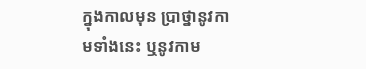ក្នុងកាលមុន បា្រថ្នានូវកាមទាំងនេះ ឬនូវកាម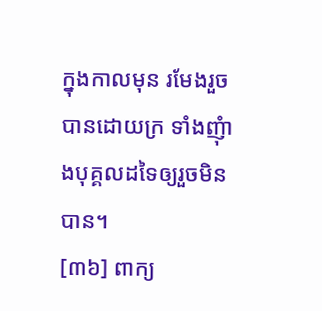ក្នុងកាលមុន រមែងរួចបានដោយក្រ ទាំងញុំាងបុគ្គលដទៃឲ្យរួចមិនបាន។
[៣៦] ពាក្យ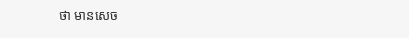ថា មានសេច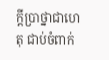ក្តីបា្រថ្នាជាហេតុ ជាប់ចំពាក់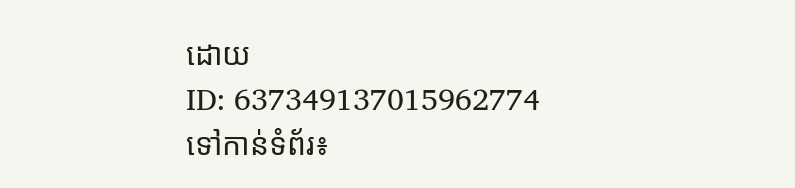ដោយ
ID: 637349137015962774
ទៅកាន់ទំព័រ៖